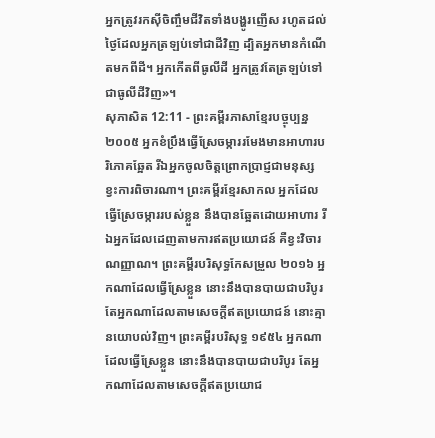អ្នកត្រូវរកស៊ីចិញ្ចឹមជីវិតទាំងបង្ហូរញើស រហូតដល់ថ្ងៃដែលអ្នកត្រឡប់ទៅជាដីវិញ ដ្បិតអ្នកមានកំណើតមកពីដី។ អ្នកកើតពីធូលីដី អ្នកត្រូវតែត្រឡប់ទៅជាធូលីដីវិញ»។
សុភាសិត 12:11 - ព្រះគម្ពីរភាសាខ្មែរបច្ចុប្បន្ន ២០០៥ អ្នកខំប្រឹងធ្វើស្រែចម្ការរមែងមានអាហារបរិភោគឆ្អែត រីឯអ្នកចូលចិត្តព្រោកប្រាជ្ញជាមនុស្សខ្វះការពិចារណា។ ព្រះគម្ពីរខ្មែរសាកល អ្នកដែលធ្វើស្រែចម្ការរបស់ខ្លួន នឹងបានឆ្អែតដោយអាហារ រីឯអ្នកដែលដេញតាមការឥតប្រយោជន៍ គឺខ្វះវិចារណញ្ញាណ។ ព្រះគម្ពីរបរិសុទ្ធកែសម្រួល ២០១៦ អ្នកណាដែលធ្វើស្រែខ្លួន នោះនឹងបានបាយជាបរិបូរ តែអ្នកណាដែលតាមសេចក្ដីឥតប្រយោជន៍ នោះគ្មានយោបល់វិញ។ ព្រះគម្ពីរបរិសុទ្ធ ១៩៥៤ អ្នកណាដែលធ្វើស្រែខ្លួន នោះនឹងបានបាយជាបរិបូរ តែអ្នកណាដែលតាមសេចក្ដីឥតប្រយោជ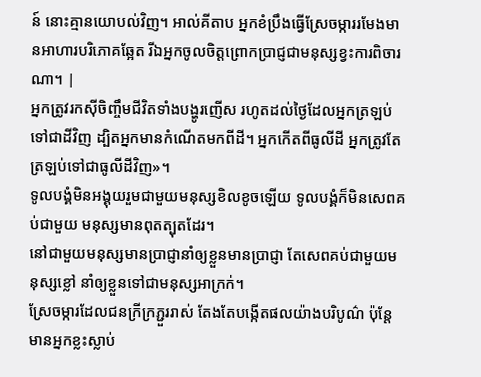ន៍ នោះគ្មានយោបល់វិញ។ អាល់គីតាប អ្នកខំប្រឹងធ្វើស្រែចម្ការរមែងមានអាហារបរិភោគឆ្អែត រីឯអ្នកចូលចិត្តព្រោកប្រាជ្ញជាមនុស្សខ្វះការពិចារណា។ |
អ្នកត្រូវរកស៊ីចិញ្ចឹមជីវិតទាំងបង្ហូរញើស រហូតដល់ថ្ងៃដែលអ្នកត្រឡប់ទៅជាដីវិញ ដ្បិតអ្នកមានកំណើតមកពីដី។ អ្នកកើតពីធូលីដី អ្នកត្រូវតែត្រឡប់ទៅជាធូលីដីវិញ»។
ទូលបង្គំមិនអង្គុយរួមជាមួយមនុស្សខិលខូចឡើយ ទូលបង្គំក៏មិនសេពគប់ជាមួយ មនុស្សមានពុតត្បុតដែរ។
នៅជាមួយមនុស្សមានប្រាជ្ញានាំឲ្យខ្លួនមានប្រាជ្ញា តែសេពគប់ជាមួយមនុស្សខ្លៅ នាំឲ្យខ្លួនទៅជាមនុស្សអាក្រក់។
ស្រែចម្ការដែលជនក្រីក្រភ្ជួររាស់ តែងតែបង្កើតផលយ៉ាងបរិបូណ៌ ប៉ុន្តែ មានអ្នកខ្លះស្លាប់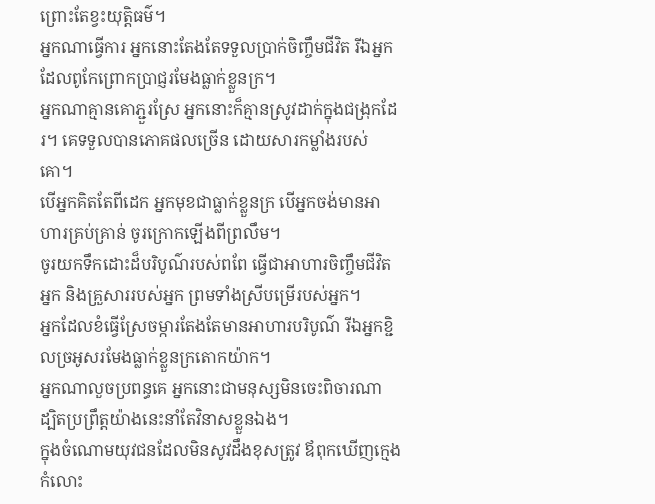ព្រោះតែខ្វះយុត្តិធម៌។
អ្នកណាធ្វើការ អ្នកនោះតែងតែទទួលប្រាក់ចិញ្ចឹមជីវិត រីឯអ្នកដែលពូកែព្រោកប្រាជ្ញរមែងធ្លាក់ខ្លួនក្រ។
អ្នកណាគ្មានគោភ្ជួរស្រែ អ្នកនោះក៏គ្មានស្រូវដាក់ក្នុងជង្រុកដែរ។ គេទទួលបានភោគផលច្រើន ដោយសារកម្លាំងរបស់គោ។
បើអ្នកគិតតែពីដេក អ្នកមុខជាធ្លាក់ខ្លួនក្រ បើអ្នកចង់មានអាហារគ្រប់គ្រាន់ ចូរក្រោកឡើងពីព្រលឹម។
ចូរយកទឹកដោះដ៏បរិបូណ៌របស់ពពែ ធ្វើជាអាហារចិញ្ចឹមជីវិតអ្នក និងគ្រួសាររបស់អ្នក ព្រមទាំងស្រីបម្រើរបស់អ្នក។
អ្នកដែលខំធ្វើស្រែចម្ការតែងតែមានអាហារបរិបូណ៌ រីឯអ្នកខ្ជិលច្រអូសរមែងធ្លាក់ខ្លួនក្រតោកយ៉ាក។
អ្នកណាលួចប្រពន្ធគេ អ្នកនោះជាមនុស្សមិនចេះពិចារណា ដ្បិតប្រព្រឹត្តយ៉ាងនេះនាំតែវិនាសខ្លួនឯង។
ក្នុងចំណោមយុវជនដែលមិនសូវដឹងខុសត្រូវ ឪពុកឃើញក្មេងកំលោះ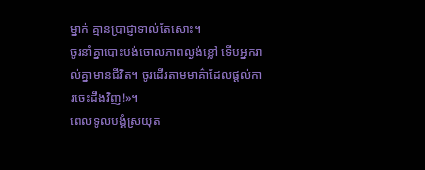ម្នាក់ គ្មានប្រាជ្ញាទាល់តែសោះ។
ចូរនាំគ្នាបោះបង់ចោលភាពល្ងង់ខ្លៅ ទើបអ្នករាល់គ្នាមានជីវិត។ ចូរដើរតាមមាគ៌ាដែលផ្ដល់ការចេះដឹងវិញ!»។
ពេលទូលបង្គំស្រយុត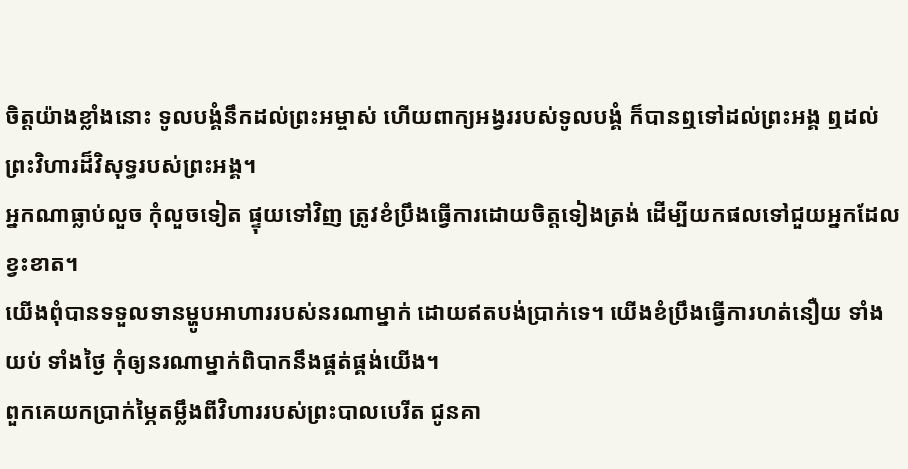ចិត្តយ៉ាងខ្លាំងនោះ ទូលបង្គំនឹកដល់ព្រះអម្ចាស់ ហើយពាក្យអង្វររបស់ទូលបង្គំ ក៏បានឮទៅដល់ព្រះអង្គ ឮដល់ព្រះវិហារដ៏វិសុទ្ធរបស់ព្រះអង្គ។
អ្នកណាធ្លាប់លួច កុំលួចទៀត ផ្ទុយទៅវិញ ត្រូវខំប្រឹងធ្វើការដោយចិត្តទៀងត្រង់ ដើម្បីយកផលទៅជួយអ្នកដែលខ្វះខាត។
យើងពុំបានទទួលទានម្ហូបអាហាររបស់នរណាម្នាក់ ដោយឥតបង់ប្រាក់ទេ។ យើងខំប្រឹងធ្វើការហត់នឿយ ទាំងយប់ ទាំងថ្ងៃ កុំឲ្យនរណាម្នាក់ពិបាកនឹងផ្គត់ផ្គង់យើង។
ពួកគេយកប្រាក់ម្ភៃតម្លឹងពីវិហាររបស់ព្រះបាលបេរីត ជូនគា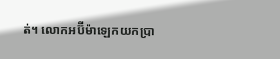ត់។ លោកអប៊ីម៉ាឡេកយកប្រា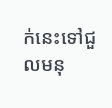ក់នេះទៅជួលមនុ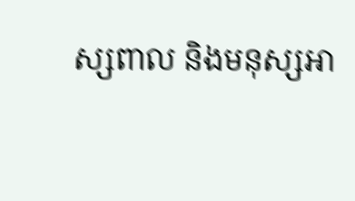ស្សពាល និងមនុស្សអា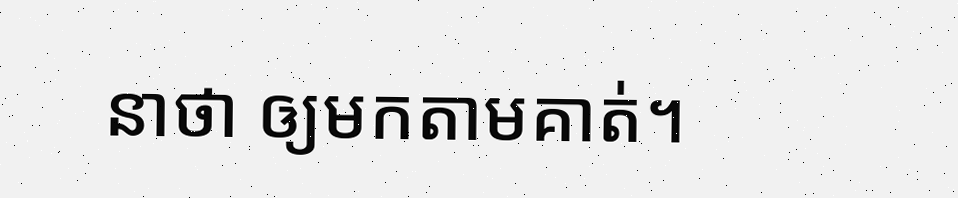នាថា ឲ្យមកតាមគាត់។